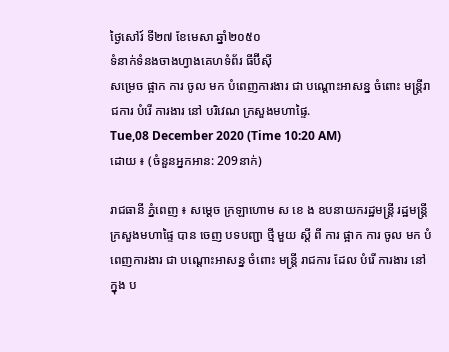ថ្ងៃសៅរ៍ ទី២៧ ខែមេសា ឆ្នាំ២០៥០
ទំនាក់ទំនងចាងហ្វាងគេហទំព័រ ធីប៊ីស៊ី
សម្រេច ផ្អាក ការ ចូល មក បំពេញការងារ ជា បណ្ដោះអាសន្ន ចំពោះ មន្ត្រីរាជការ បំរើ ការងារ នៅ បរិវេណ ក្រសួងមហាផ្ទៃ.
Tue,08 December 2020 (Time 10:20 AM)
ដោយ ៖ (ចំនួនអ្នកអាន: 209នាក់)

រាជធានី ភ្នំពេញ ៖ សម្ដេច ក្រឡាហោម ស ខេ ង ឧបនាយករដ្ឋមន្ត្រី រដ្ឋមន្ត្រី ក្រសួងមហាផ្ទៃ បាន ចេញ បទបញ្ជា ថ្មី មួយ ស្ដី ពី ការ ផ្អាក ការ ចូល មក បំពេញការងារ ជា បណ្ដោះអាសន្ន ចំពោះ មន្ត្រី រាជការ ដែល បំរើ ការងារ នៅ ក្នុង ប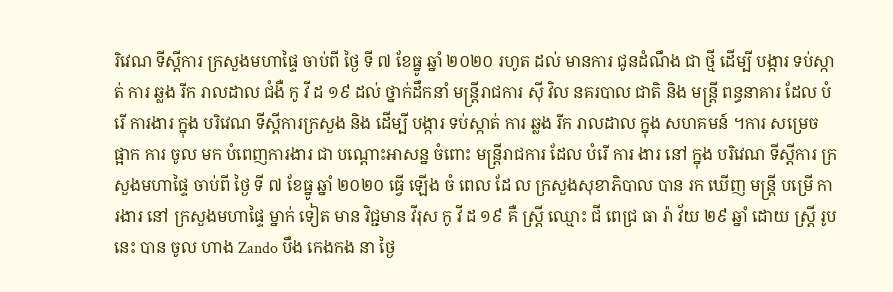រិវេណ ទីស្ដីការ ក្រសួងមហាផ្ទៃ ចាប់ពី ថ្ងៃ ទី ៧ ខែធ្នូ ឆ្នាំ ២០២០ រហូត ដល់ មានការ ជូនដំណឹង ជា ថ្មី ដើម្បី បង្ការ ទប់ស្កាត់ ការ ឆ្លង រីក រាលដាល ជំងឺ កូ វី ដ ១៩ ដល់ ថ្នាក់ដឹកនាំ មន្ត្រីរាជការ ស៊ី វិល នគរបាល ជាតិ និង មន្ត្រី ពន្ធនាគារ ដែល បំរើ ការងារ ក្នុង បរិវេណ ទីស្ដីការក្រសួង និង ដើម្បី បង្ការ ទប់ស្កាត់ ការ ឆ្លង រីក រាលដាល ក្នុង សហគមន៍ ។ការ សម្រេច ផ្អាក ការ ចូល មក បំពេញការងារ ជា បណ្ដោះអាសន្ន ចំពោះ មន្ត្រីរាជការ ដែល បំរើ ការ ងារ នៅ ក្នុង បរិវេណ ទីស្ដីការ ក្រសួងមហាផ្ទៃ ចាប់ពី ថ្ងៃ ទី ៧ ខែធ្នូ ឆ្នាំ ២០២០ ធ្វើ ឡើង ចំ ពេល ដែ ល ក្រសួងសុខាភិបាល បាន រក ឃើញ មន្ត្រី បម្រើ ការងារ នៅ ក្រសួងមហាផ្ទៃ ម្នាក់ ទៀត មាន វិជ្ជមាន វីរុស កូ វី ដ ១៩ គឺ ស្ត្រី ឈ្មោះ ជី ពេជ្រ ធា រ៉ា វ័យ ២៩ ឆ្នាំ ដោយ ស្ត្រី រូប នេះ បាន ចូល ហាង Zando បឹង កេងកង នា ថ្ងៃ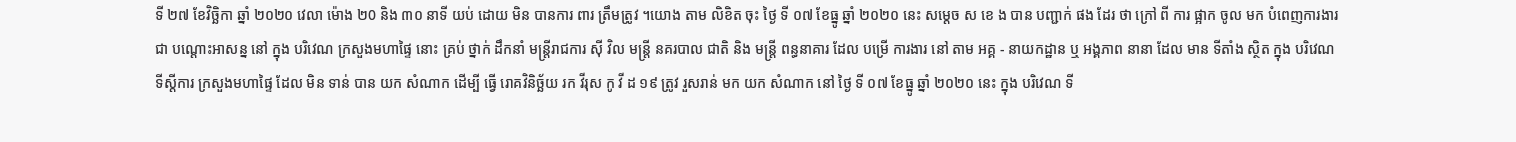ទី ២៧ ខែវិច្ឆិកា ឆ្នាំ ២០២០ វេលា ម៉ោង ២0 និង ៣០ នាទី យប់ ដោយ មិន បានការ ពារ ត្រឹមត្រូវ ។យោង តាម លិខិត ចុះ ថ្ងៃ ទី ០៧ ខែធ្នូ ឆ្នាំ ២០២០ នេះ សម្តេច ស ខេ ង បាន បញ្ជាក់ ផង ដែរ ថា ក្រៅ ពី ការ ផ្អាក ចូល មក បំពេញការងារ ជា បណ្ដោះអាសន្ន នៅ ក្នុង បរិវេណ ក្រសួងមហាផ្ទៃ នោះ គ្រប់ ថ្នាក់ ដឹកនាំ មន្ត្រីរាជការ ស៊ី វិល មន្ត្រី នគរបាល ជាតិ និង មន្ត្រី ពន្ធនាគារ ដែល បម្រើ ការងារ នៅ តាម អគ្គ - នាយកដ្ឋាន ឬ អង្គភាព នានា ដែល មាន ទីតាំង ស្ថិត ក្នុង បរិវេណ ទីស្តីការ ក្រសួងមហាផ្ទៃ ដែល មិន ទាន់ បាន យក សំណាក ដើម្បី ធ្វើ រោគវិនិច្ឆ័យ រក វីរុស កូ វី ដ ១៩ ត្រូវ រួសរាន់ មក យក សំណាក នៅ ថ្ងៃ ទី ០៧ ខែធ្នូ ឆ្នាំ ២០២០ នេះ ក្នុង បរិវេណ ទី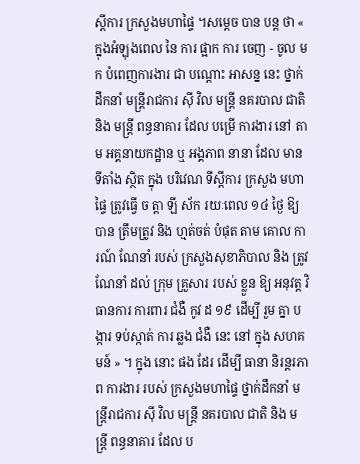ស្តីការ ក្រសួងមហាផ្ទៃ ។សម្តេច បាន បន្ត ថា « ក្នុងអំឡុងពេល នៃ ការ ផ្អាក ការ ចេញ - ចូល មក បំពេញការងារ ជា បណ្តោះ អាសន្ន នេះ ថ្នាក់ដឹកនាំ មន្ត្រីរាជការ ស៊ី វិល មន្ត្រី នគរបាល ជាតិ និង មន្ត្រី ពន្ធនាគារ ដែល បម្រើ ការងារ នៅ តាម អគ្គនាយកដ្ឋាន ឬ អង្គភាព នានា ដែល មាន ទីតាំង ស្ថិត ក្នុង បរិវេណ ទីស្តីការ ក្រសួង មហាផ្ទៃ ត្រូវធ្វើ ច ត្តា ឡី ស័ក រយៈពេល ១៤ ថ្ងៃ ឱ្យ បាន ត្រឹមត្រូវ និង ហ្មត់ចត់ បំផុត តាម គោល ការណ៍ ណែនាំ របស់ ក្រសួងសុខាភិបាល និង ត្រូវ ណែនាំ ដល់ ក្រុម គ្រួសារ របស់ ខ្លួន ឱ្យ អនុវត្ត វិធានការ ការពារ ជំងឺ កូវ ដ ១៩ ដើម្បី រួម គ្នា បង្ការ ទប់ស្កាត់ ការ ឆ្លង ជំងឺ នេះ នៅ ក្នុង សហគមន៍ » ។ ក្នុង នោះ ផង ដែរ ដើម្បី ធានា និរន្តរភាព ការងារ របស់ ក្រសួងមហាផ្ទៃ ថ្នាក់ដឹកនាំ មន្ត្រីរាជការ ស៊ី វិល មន្ត្រី នគរបាល ជាតិ និង មន្ត្រី ពន្ធនាគារ ដែល ប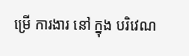ម្រើ ការងារ នៅ ក្នុង បរិវេណ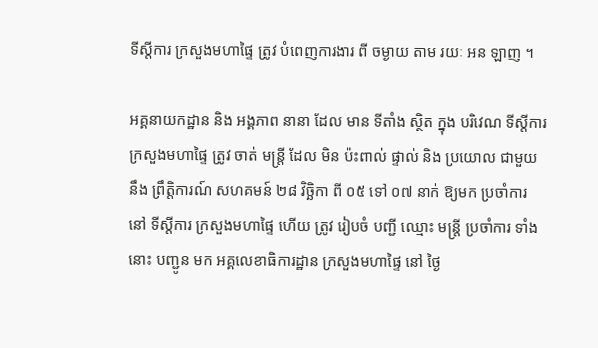ទីស្តីការ ក្រសួងមហាផ្ទៃ ត្រូវ បំពេញការងារ ពី ចម្ងាយ តាម រយៈ អន ឡាញ ។

អគ្គនាយកដ្ឋាន និង អង្គភាព នានា ដែល មាន ទីតាំង ស្ថិត ក្នុង បរិវេណ ទីស្តីការ ក្រសួងមហាផ្ទៃ ត្រូវ ចាត់ មន្ត្រី ដែល មិន ប៉ះពាល់ ផ្ទាល់ និង ប្រយោល ជាមួយនឹង ព្រឹត្តិការណ៍ សហគមន៍ ២៨ វិច្ឆិកា ពី ០៥ ទៅ ០៧ នាក់ ឱ្យមក ប្រចាំការ នៅ ទីស្តីការ ក្រសួងមហាផ្ទៃ ហើយ ត្រូវ រៀបចំ បញ្ជី ឈ្មោះ មន្ត្រី ប្រចាំការ ទាំងនោះ បញ្ជូន មក អគ្គលេខាធិការដ្ឋាន ក្រសួងមហាផ្ទៃ នៅ ថ្ងៃ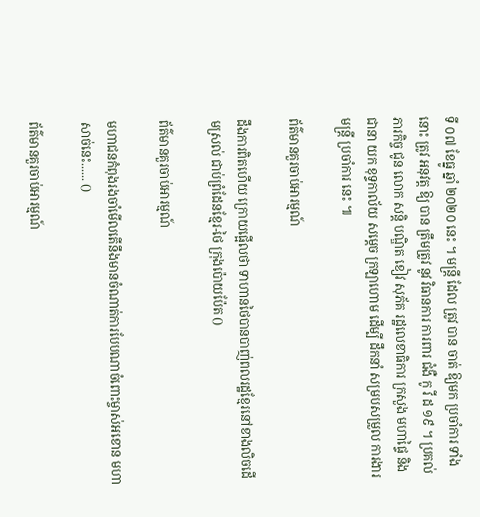ទី ០៧ ខែធ្នូ ឆ្នាំ ២០២០ នេះ ។ មន្ត្រី ដែល ត្រូវ បាន ចាត់ ឱ្យមក ប្រចាំការ ទាំងនោះ ត្រូវ អនុវត្ត ឱ្យ បាន ត្រឹមត្រូវ នូវ វិធានការ ការពារ ជំងឺ កូ វី ដ ១៩ ។ ប្រគល់ ភារកិច្ច ជូន លោក សន្តិ បណ្ឌិត ខៀវ សុភ័គ រដ្ឋលេខាធិការ ក្រសួង មហាផ្ទៃ និង ជានា យក ខុទ្ទកាល័យ សម្តេច ក្រឡាហោម ដើម្បី ដឹកនាំ សម្របសម្រួល ការងារ មន្ត្រី ប្រចាំការ នេះ ៕

ព័ត៌មានគួរចាប់អារម្មណ៍

ដឹងការពិតហើយ ក្រោយផ្អើលថា ទាហានថៃបានបាញ់ពលរដ្ឋខ្មែរនៅខាងលិចដើមស្រល់ ជាប់ព្រំដែនខ្មែរ-ថៃ ក្រុងប៉ោយប៉ែត ()

ព័ត៌មានគួរចាប់អារម្មណ៍

មហាជនកំពុងរងចាំមើលតើនឹងមានចំណាត់ការបែបណាចំពោះម្ចាស់អខោន មហាសាច់នេះ...... ()

ព័ត៌មានគួរចាប់អារម្មណ៍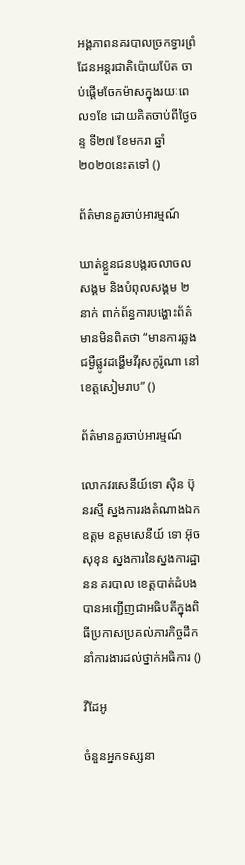អង្គភាពនគរបាលច្រកទ្វារព្រំដែនអន្តរជាតិប៉ោយប៉ែត ចាប់ផ្តើមចែកម៉ាសក្នុងរយៈពេល១ខែ ដោយគិតចាប់ពីថ្ងៃចន្ទ ទី២៧ ខែមករា ឆ្នាំ២០២០នេះតទៅ ()

ព័ត៌មានគួរចាប់អារម្មណ៍

ឃាត់ខ្លួនជនបង្ករចលាចលសង្គម និងបំពុលសង្គម ២នាក់ ពាក់ព័ន្ធការបង្ហោះព័ត៌មានមិនពិតថា “មានការឆ្លងជម្ងឺផ្លូវដង្ហេីមវីរុសកូរ៉ូណា នៅខេត្តសៀមរាប” ()

ព័ត៌មានគួរចាប់អារម្មណ៍

លោកវរសេនីយ៍ទោ ស៊ិន ប៊ុនរស្មី ស្នងការរងតំណាងឯកឧត្តម ឧត្តមសេនីយ៍ ទោ អ៊ុច សុខុន ស្នងការនៃស្នងការដ្ឋានន គរបាល ខេត្តបាត់ដំបង បានអញ្ជើញជាអធិបតីក្នុងពិធីប្រកាសប្រគល់ភារកិច្ចដឹកនាំការងារដល់ថ្នាក់អធិការ ()

វីដែអូ

ចំនួនអ្នកទស្សនា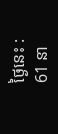ថ្ងៃនេះ :
61 នា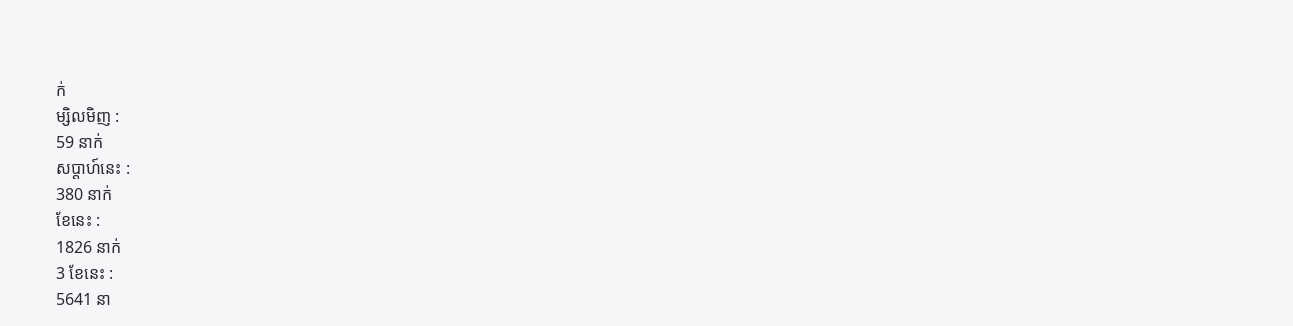ក់
ម្សិលមិញ :
59 នាក់
សប្តាហ៍នេះ :
380 នាក់
ខែនេះ :
1826 នាក់
3 ខែនេះ :
5641 នា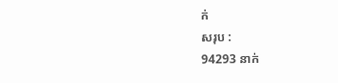ក់
សរុប :
94293 នាក់